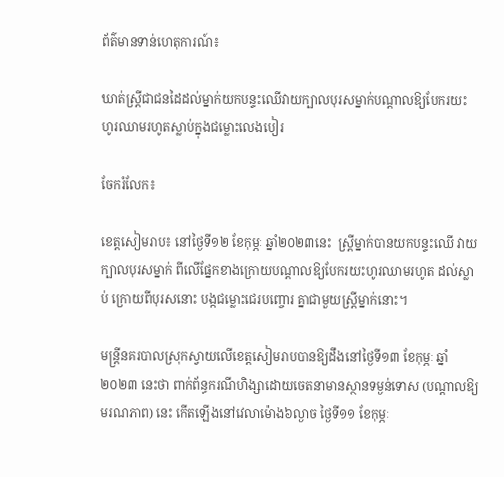ព័ត៌មានទាន់ហេតុការណ៍៖

ឃាត់ស្រ្តីជាជនដៃដល់ម្នាក់យកបន្ទះឈើវាយក្បាលបុរសម្នាក់បណ្ដាលឱ្យបែករយះ ហូរឈាមរហូតស្លាប់ក្នុងជម្លោះលេងបៀរ

ចែករំលែក៖

ខេត្តសៀមរាប៖ នៅថ្ងៃទី១២ ខែកុម្ភៈ ឆ្នាំ២០២៣នេះ  ស្ត្រីម្នាក់បានយកបន្ទះឈើ វាយក្បាលបុរសម្នាក់ ពីលើផ្នែកខាងក្រោយបណ្ដាលឱ្យបែករយះហូរឈាមរហូត ដល់ស្លាប់ ក្រោយពីបុរសនោះ បង្កជម្លោះជេរបញ្ចោរ គ្នាជាមួយស្រ្តីម្នាក់នោះ។

មន្ត្រីនគរបាលស្រុកស្វាយលើខេត្តសៀមរាបបានឱ្យដឹងនៅថ្ងៃទី១៣ ខែកុម្ភៈ ឆ្នាំ២០២៣ នេះថា ពាក់ព័ន្ធករណីហិង្សាដោយចេតនាមានស្ថានទម្ងន់ទោស (បណ្ដាលឱ្យមរណភាព) នេះ កើតឡើងនៅវេលាម៉ោង៦ល្ងាច ថ្ងៃទី១១ ខែកុម្ភៈ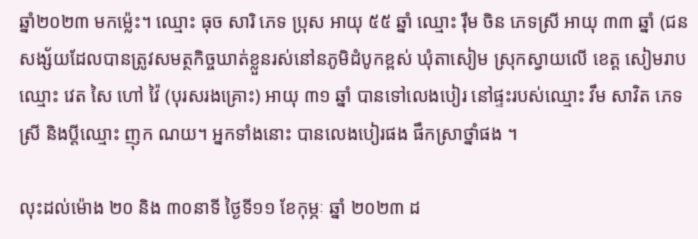ឆ្នាំ២០២៣ មកម៉្លេះ។ ឈ្មោះ ធុច សារិ ភេទ ប្រុស អាយុ ៥៥ ឆ្នាំ ឈ្មោះ រុឹម ចិន ភេទស្រី អាយុ ៣៣ ឆ្នាំ (ជនសង្ស័យដែលបានត្រូវសមត្ថកិច្ចឃាត់ខ្លួនរស់នៅនភូមិដំបូកខ្ពស់ ឃុំតាសៀម ស្រុកស្វាយលើ ខេត្ត សៀមរាប ឈ្មោះ វេត សៃ ហៅ វ៉ៃ (បុរសរងគ្រោះ) អាយុ ៣១ ឆ្នាំ បានទៅលេងបៀរ នៅផ្ទះរបស់ឈ្មោះ វឹម សាវិត ភេទស្រី និងប្ដីឈ្មោះ ញុក ណយ។ អ្នកទាំងនោះ បានលេងបៀរផង ផឹកស្រាថ្នាំផង ។

លុះដល់ម៉ោង ២០ និង ៣០នាទី ថ្ងៃទី១១ ខែកុម្ភៈ ឆ្នាំ ២០២៣ ដ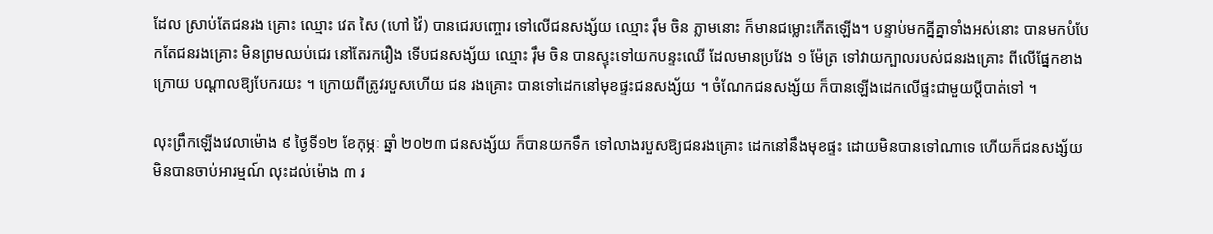ដែល ស្រាប់តែជនរង គ្រោះ ឈ្មោះ វេត សៃ (ហៅ វ៉ៃ) បានជេរបញ្ចោរ ទៅលើជនសង្ស័យ ឈ្មោះ រុឹម ចិន ភ្លាមនោះ ក៏មានជម្លោះកើតឡើង។ បន្ទាប់មកគ្នីគ្នាទាំងអស់នោះ បានមកបំបែកតែជនរងគ្រោះ មិនព្រមឈប់ជេរ នៅតែរករឿង ទើបជនសង្ស័យ ឈ្មោះ រុឹម ចិន បានស្ទុះទៅយកបន្ទះឈើ ដែលមានប្រវែង ១ ម៉ែត្រ ទៅវាយក្បាលរបស់ជនរងគ្រោះ ពីលើផ្នែកខាងក្រោយ បណ្ដាលឱ្យបែករយះ ។ ក្រោយពីត្រូវរបួសហើយ ជន រងគ្រោះ បានទៅដេកនៅមុខផ្ទះជនសង្ស័យ ។ ចំណែកជនសង្ស័យ ក៏បានឡើងដេកលើផ្ទះជាមួយប្ដីបាត់ទៅ ។

លុះព្រឹកឡើងវេលាម៉ោង ៩ ថ្ងៃទី១២ ខែកុម្ភៈ ឆ្នាំ ២០២៣ ជនសង្ស័យ ក៏បានយកទឹក ទៅលាងរបួសឱ្យជនរងគ្រោះ ដេកនៅនឹងមុខផ្ទះ ដោយមិនបានទៅណាទេ ហើយក៏ជនសង្ស័យ មិនបានចាប់អារម្មណ៍ លុះដល់ម៉ោង ៣ រ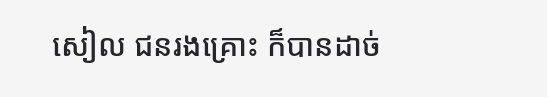សៀល ជនរងគ្រោះ ក៏បានដាច់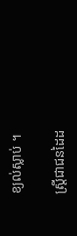ខ្យល់ស្លាប់ ។

ស្រ្តីជាជនដៃដ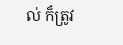ល់ ក៏ត្រូវ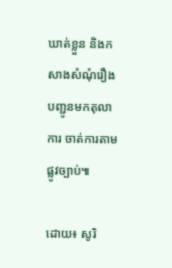ឃាត់ខ្លួន និងកសាងសំណុំរឿង បញ្ជូនមកតុលាការ ចាត់ការតាមផ្លូវច្បាប់៕

ដោយ៖ សូរិ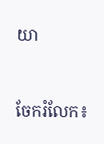យា


ចែករំលែក៖